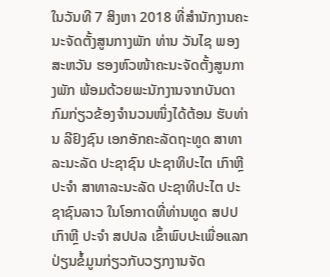ໃນວັນທີ 7 ສິງຫາ 2018 ທີ່ສຳນັກງານຄະນະຈັດຕັ້ງສູນກາງພັກ ທ່ານ ວັນໄຊ ພອງສະຫວັນ ຮອງຫົວໜ້າຄະນະຈັດຕັ້ງສູນກາງພັກ ພ້ອມດ້ວຍພະນັກງານຈາກບັນດາກົມກ່ຽວຂ້ອງຈຳນວນໜຶ່ງໄດ້ຕ້ອນ ຮັບທ່ານ ລີຢົງຊົນ ເອກອັກຄະລັດຖະທູດ ສາທາລະນະລັດ ປະຊາຊົນ ປະຊາທິປະໄຕ ເກົາຫຼີ ປະຈຳ ສາທາລະນະລັດ ປະຊາທິປະໄຕ ປະຊາຊົນລາວ ໃນໂອກາດທີ່ທ່ານທູດ ສປປ ເກົາຫຼີ ປະຈຳ ສປປລ ເຂົ້າພົບປະເພື່ອແລກປ່ຽນຂໍ້ມູນກ່ຽວກັບວຽກງານຈັດ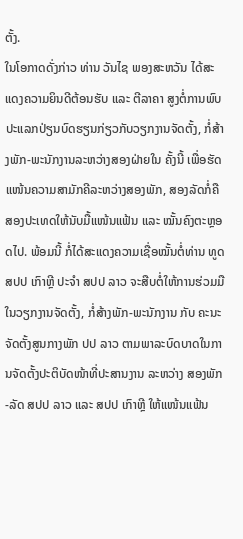ຕັ້ງ.
ໃນໂອກາດດັ່ງກ່າວ ທ່ານ ວັນໄຊ ພອງສະຫວັນ ໄດ້ສະແດງຄວາມຍິນດີຕ້ອນຮັບ ແລະ ຕີລາຄາ ສູງຕໍ່ການພົບປະແລກປ່ຽນບົດຮຽນກ່ຽວກັບວຽກງານຈັດຕັ້ງ, ກໍ່ສ້າງພັກ-ພະນັກງານລະຫວ່າງສອງຝ່າຍໃນ ຄັ້ງນີ້ ເພື່ອຮັດແໜ້ນຄວາມສາມັກຄີລະຫວ່າງສອງພັກ, ສອງລັດກໍ່ຄືສອງປະເທດໃຫ້ນັບມື້ແໜ້ນແຟ້ນ ແລະ ໝັ້ນຄົງຕະຫຼອດໄປ. ພ້ອມນີ້ ກໍ່ໄດ້ສະແດງຄວາມເຊື່ອໝັ້ນຕໍ່ທ່ານ ທູດ ສປປ ເກົາຫຼີ ປະຈຳ ສປປ ລາວ ຈະສືບຕໍ່ໃຫ້ການຮ່ວມມືໃນວຽກງານຈັດຕັ້ງ, ກໍ່ສ້າງພັກ-ພະນັກງານ ກັບ ຄະນະ ຈັດຕັ້ງສູນກາງພັກ ປປ ລາວ ຕາມພາລະບົດບາດໃນການຈັດຕັ້ງປະຕິບັດໜ້າທີ່ປະສານງານ ລະຫວ່າງ ສອງພັກ-ລັດ ສປປ ລາວ ແລະ ສປປ ເກົາຫຼີ ໃຫ້ແໜ້ນແຟ້ນ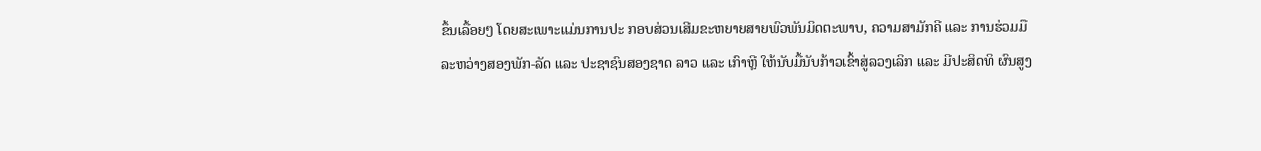ຂຶ້ນເລື້ອຍໆ ໂດຍສະເພາະແມ່ນການປະ ກອບສ່ວນເສີມຂະຫຍາຍສາຍພົວພັນມິດຕະພາບ, ຄວາມສາມັກຄີ ແລະ ການຮ່ວມມືລະຫວ່າງສອງພັກ-ລັດ ແລະ ປະຊາຊົນສອງຊາດ ລາວ ແລະ ເກົາຫຼີ ໃຫ້ນັບມື້ນັບກ້າວເຂົ້າສູ່ລວງເລິກ ແລະ ມີປະສິດທິ ຜົນສູງ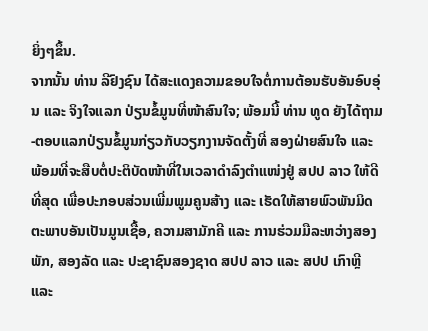ຍິ່ງໆຂຶ້ນ.
ຈາກນັ້ນ ທ່ານ ລີຢົງຊົນ ໄດ້ສະແດງຄວາມຂອບໃຈຕໍ່ການຕ້ອນຮັບອັນອົບອຸ່ນ ແລະ ຈິງໃຈແລກ ປ່ຽນຂໍ້ມູນທີ່ໜ້າສົນໃຈ; ພ້ອມນີ້ ທ່ານ ທູດ ຍັງໄດ້ຖາມ-ຕອບແລກປ່ຽນຂໍ້ມູນກ່ຽວກັບວຽກງານຈັດຕັ້ງທີ່ ສອງຝ່າຍສົນໃຈ ແລະ ພ້ອມທີ່ຈະສືບຕໍ່ປະຕິບັດໜ້າທີ່ໃນເວລາດຳລົງຕຳແໜ່ງຢູ່ ສປປ ລາວ ໃຫ້ດີທີ່ສຸດ ເພື່ອປະກອບສ່ວນເພີ່ມພູມຄູນສ້າງ ແລະ ເຮັດໃຫ້ສາຍພົວພັນມິດຕະພາບອັນເປັນມູນເຊື້ອ, ຄວາມສາມັກຄີ ແລະ ການຮ່ວມມືລະຫວ່າງສອງພັກ, ສອງລັດ ແລະ ປະຊາຊົນສອງຊາດ ສປປ ລາວ ແລະ ສປປ ເກົາຫຼີ ແລະ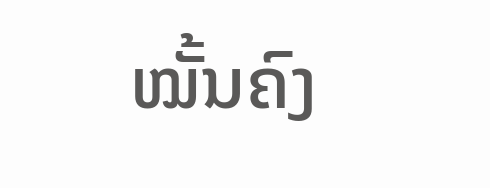ໝັ້ນຄົງ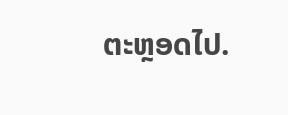ຕະຫຼອດໄປ.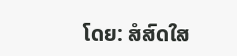ໂດຍ: ສໍສົດໃສ